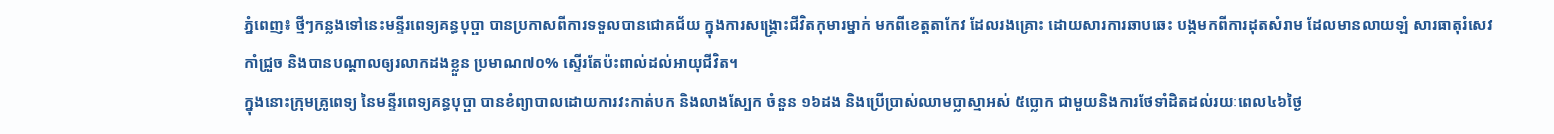ភ្នំពេញ៖ ថ្មីៗកន្លងទៅនេះមន្ទីរពេទ្យគន្ធបុប្ផា បានប្រកាសពីការទទួលបានជោគជ័យ ក្នុងការសង្គ្រោះជីវិតកុមារម្នាក់ មកពីខេត្តតាកែវ ដែលរងគ្រោះ ដោយសារការឆាបឆេះ បង្កមកពីការដុតសំរាម ដែលមានលាយឡំ សារធាតុរំសេវកាំជ្រួច និងបានបណ្តាលឲ្យរលាកដងខ្លួន ប្រមាណ៧០% ស្ទើរតែប៉ះពាល់ដល់អាយុជីវិត។
ក្នុងនោះក្រុមគ្រូពេទ្យ នៃមន្ទីរពេទ្យគន្ធបុប្ផា បានខំព្យាបាលដោយការវះកាត់បក និងលាងស្បែក ចំនួន ១៦ដង និងប្រើប្រាស់ឈាមប្លាស្មាអស់ ៥ប្លោក ជាមួយនិងការថែទាំដិតដល់រយៈពេល៤៦ថ្ងៃ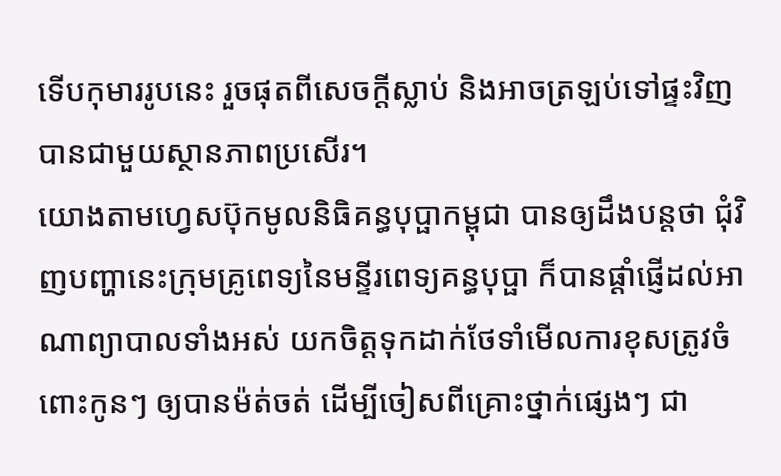ទើបកុមាររូបនេះ រួចផុតពីសេចក្តីស្លាប់ និងអាចត្រឡប់ទៅផ្ទះវិញ បានជាមួយស្ថានភាពប្រសើរ។
យោងតាមហ្វេសប៊ុកមូលនិធិគន្ធបុប្ផាកម្ពុជា បានឲ្យដឹងបន្តថា ជុំវិញបញ្ហានេះក្រុមគ្រូពេទ្យនៃមន្ទីរពេទ្យគន្ធបុប្ផា ក៏បានផ្តាំផ្ញើដល់អាណាព្យាបាលទាំងអស់ យកចិត្តទុកដាក់ថែទាំមើលការខុសត្រូវចំពោះកូនៗ ឲ្យបានម៉ត់ចត់ ដើម្បីចៀសពីគ្រោះថ្នាក់ផ្សេងៗ ជា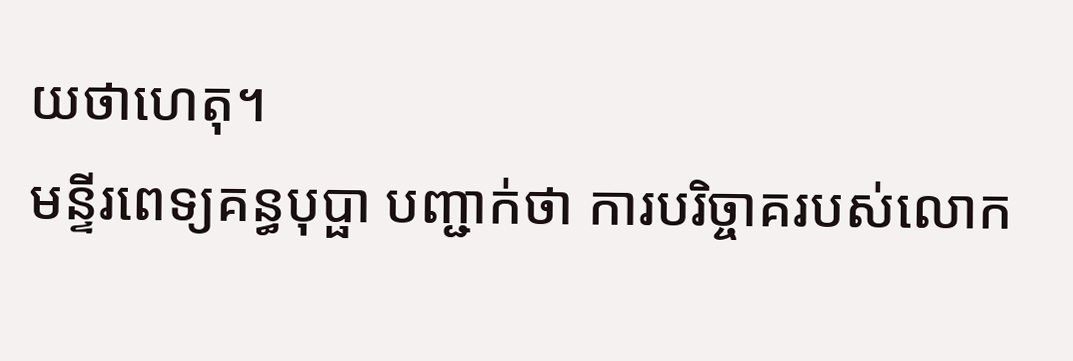យថាហេតុ។
មន្ទីរពេទ្យគន្ធបុប្ផា បញ្ជាក់ថា ការបរិច្ចាគរបស់លោក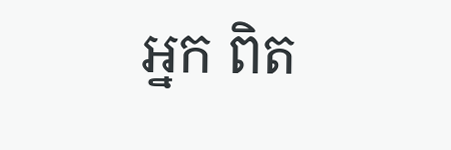អ្នក ពិត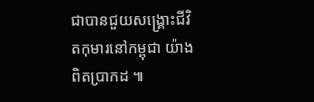ជាបានជួយសង្រ្គោះជីវិតកុមារនៅកម្ពុជា យ៉ាងពិតប្រាកដ ៕